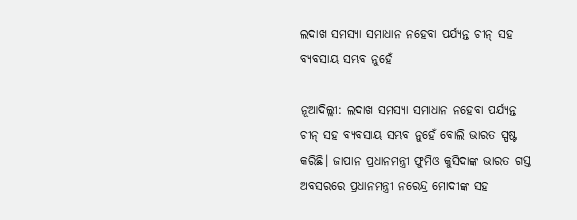ଲଦାଖ ସମସ୍ୟା ସମାଧାନ ନହେବା ପର୍ଯ୍ୟନ୍ତ ଚୀନ୍‌ ସହ ବ୍ୟବସାୟ ସମ୍ଭବ ନୁହେଁ

ନୂଆଦିଲ୍ଲୀ: ଲଦାଖ ସମସ୍ୟା ସମାଧାନ ନହେବା ପର୍ଯ୍ୟନ୍ତ ଚୀନ୍‌ ସହ ବ୍ୟବସାୟ ସମ୍ଭବ ନୁହେଁ ବୋଲି ଭାରତ ସ୍ପଷ୍ଟ କରିଛି। ଜାପାନ ପ୍ରଧାନମନ୍ତ୍ରୀ ଫୁମିଓ କୁସିଦାଙ୍କ ଭାରତ ଗସ୍ତ ଅବସରରେ ପ୍ରଧାନମନ୍ତ୍ରୀ ନରେନ୍ଦ୍ର ମୋଦୀଙ୍କ ସହ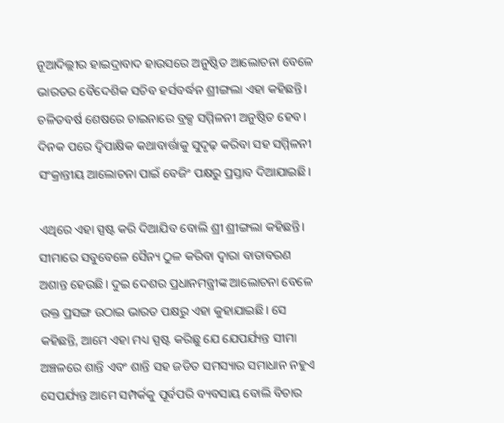ନୂଆଦିଲ୍ଲୀର ହାଇଦ୍ରାବାଦ ହାଉସରେ ଅନୁଷ୍ଠିତ ଆଲୋଚନା ବେଳେ ଭାରତର ବୈଦେଶିକ ସଚିବ ହର୍ସବର୍ଦ୍ଧନ ଶ୍ରୀଙ୍ଗଲା ଏହା କହିଛନ୍ତି। ଚଳିତବର୍ଷ ଶେଷରେ ଚାଇନାରେ ବ୍ରକ୍ସ ସମ୍ମିଳନୀ ଅନୁଷ୍ଠିତ ହେବ। ଦିନକ ପରେ ଦ୍ବିପାକ୍ଷିକ କଥାବାର୍ତ୍ତାକୁ ସୁଦୃଢ଼ କରିବା ସହ ସମ୍ମିଳନୀ ସଂକ୍ରାନ୍ତୀୟ ଆଲୋଚନା ପାଇଁ ବେଜିଂ ପକ୍ଷରୁ ପ୍ରସ୍ତାବ ଦିଆଯାଇଛି।

ଏଥିରେ ଏହା ସ୍ପଷ୍ଟ କରି ଦିଆଯିବ ବୋଲି ଶ୍ରୀ ଶ୍ରୀଙ୍ଗଲା କହିଛନ୍ତି। ସୀମାରେ ସବୁବେଳେ ସୈନ୍ୟ ଠୁଳ କରିବା ଦ୍ବାରା ବାତାବରଣ ଅଶାନ୍ତ ହେଉଛି। ଦୁଇ ଦେଶର ପ୍ରଧାନମନ୍ତ୍ରୀଙ୍କ ଆଲୋଚନା ବେଳେ ଉକ୍ତ ପ୍ରସଙ୍ଗ ଉଠାଇ ଭାରତ ପକ୍ଷରୁ ଏହା କୁହାଯାଇଛି। ସେ କହିଛନ୍ତି, ଆମେ ଏହା ମଧ୍ୟ ସ୍ପଷ୍ଟ କରିଛୁ ଯେ ଯେପର୍ଯ୍ୟନ୍ତ ସୀମା ଅଞ୍ଚଳରେ ଶାନ୍ତି ଏବଂ ଶାନ୍ତି ସହ ଜଡିତ ସମସ୍ୟାର ସମାଧାନ ନହୁଏ ସେପର୍ଯ୍ୟନ୍ତ ଆମେ ସମ୍ପର୍କକୁ ପୂର୍ବପରି ବ୍ୟବସାୟ ବୋଲି ବିଚାର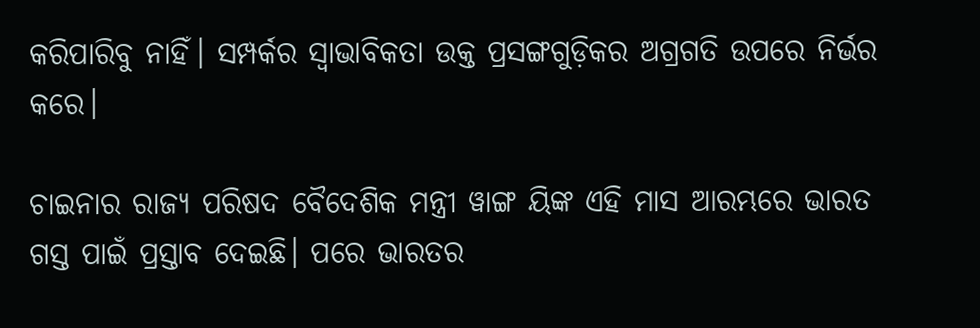କରିପାରିବୁ ନାହିଁ। ସମ୍ପର୍କର ସ୍ୱାଭାବିକତା ଉକ୍ତ ପ୍ରସଙ୍ଗଗୁଡ଼ିକର ଅଗ୍ରଗତି ଉପରେ ନିର୍ଭର କରେ।

ଚାଇନାର ରାଜ୍ୟ ପରିଷଦ ବୈଦେଶିକ ମନ୍ତ୍ରୀ ୱାଙ୍ଗ ୟିଙ୍କ ଏହି ମାସ ଆରମ୍ଭରେ ଭାରତ ଗସ୍ତ ପାଇଁ ପ୍ରସ୍ତାବ ଦେଇଛି। ପରେ ଭାରତର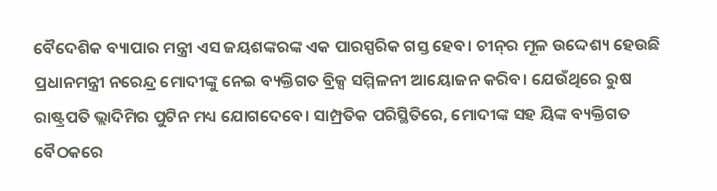ବୈଦେଶିକ ବ୍ୟାପାର ମନ୍ତ୍ରୀ ଏସ ଜୟଶଙ୍କରଙ୍କ ଏକ ପାରସ୍ପରିକ ଗସ୍ତ ହେବ। ଚୀନ୍‌ର ମୂଳ ଉଦ୍ଦେଶ୍ୟ ହେଉଛି ପ୍ରଧାନମନ୍ତ୍ରୀ ନରେନ୍ଦ୍ର ମୋଦୀଙ୍କୁ ନେଇ ବ୍ୟକ୍ତିଗତ ବ୍ରିକ୍ସ ସମ୍ମିଳନୀ ଆୟୋଜନ କରିବ। ଯେଉଁଥିରେ ରୁଷ ରାଷ୍ଟ୍ରପତି ଭ୍ଲାଦିମିର ପୁଟିନ ମଧ୍ୟ ଯୋଗଦେବେ। ସାମ୍ପ୍ରତିକ ପରିସ୍ଥିତିରେ, ମୋଦୀଙ୍କ ସହ ୟିଙ୍କ ବ୍ୟକ୍ତିଗତ ବୈଠକରେ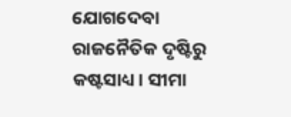ଯୋଗଦେବା ରାଜନୈତିକ ଦୃଷ୍ଟିରୁ କଷ୍ଟସାଧ୍ୟ। ସୀମା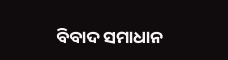ବିବାଦ ସମାଧାନ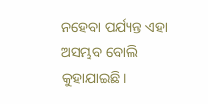ନହେବା ପର୍ଯ୍ୟନ୍ତ ଏହା ଅସମ୍ଭବ ବୋଲି କୁହାଯାଇଛି।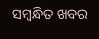ସମ୍ବନ୍ଧିତ ଖବର